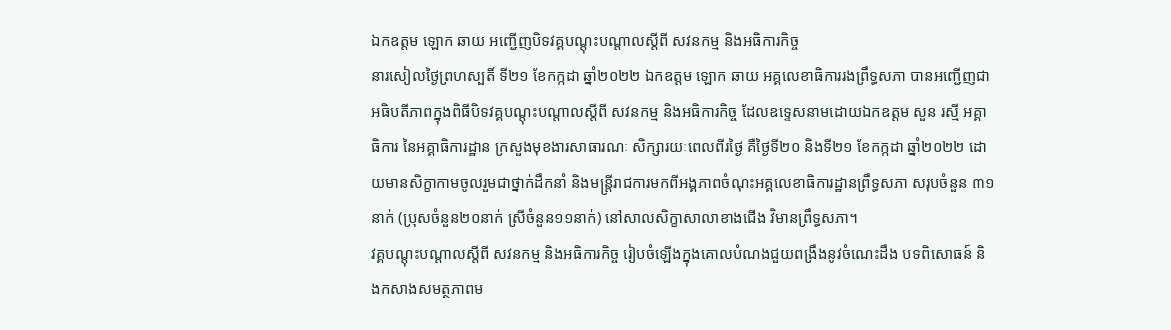ឯកឧត្តម ឡោក ឆាយ អញ្ជើញបិទវគ្គបណ្តុះបណ្តាលស្តីពី សវនកម្ម និងអធិការកិច្ច
នារសៀលថ្ងៃព្រហស្បតិ៍ ទី២១ ខែកក្កដា ឆ្នាំ២០២២ ឯកឧត្តម ឡោក ឆាយ អគ្គលេខាធិការរងព្រឹទ្ធសភា បានអញ្ជើញជាអធិបតីភាពក្នុងពិធីបិទវគ្គបណ្តុះបណ្តាលស្តីពី សវនកម្ម និងអធិការកិច្ច ដែលឧទ្ទេសនាមដោយឯកឧត្តម សួន រស្មី អគ្គាធិការ នៃអគ្គាធិការដ្ឋាន ក្រសួងមុខងារសាធារណៈ សិក្សារយៈពេលពីរថ្ងៃ គឺថ្ងៃទី២០ និងទី២១ ខែកក្កដា ឆ្នាំ២០២២ ដោយមានសិក្ខាកាមចូលរួមជាថ្នាក់ដឹកនាំ និងមន្ត្រីរាជការមកពីអង្គភាពចំណុះអគ្គលេខាធិការដ្ឋានព្រឹទ្ធសភា សរុបចំនួន ៣១នាក់ (ប្រុសចំនួន២០នាក់ ស្រីចំនួន១១នាក់) នៅសាលសិក្ខាសាលាខាងជើង វិមានព្រឹទ្ធសភា។
វគ្គបណ្តុះបណ្តាលស្តីពី សវនកម្ម និងអធិការកិច្ច រៀបចំឡើងក្នុងគោលបំណងជួយពង្រឹងនូវចំណេះដឹង បទពិសោធន៍ និងកសាងសមត្ថភាពម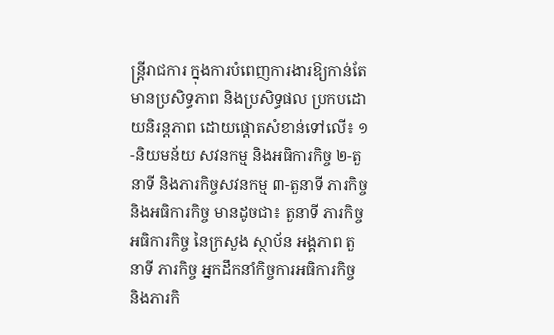ន្រ្តីរាជការ ក្នុងការបំពេញការងារឱ្យកាន់តែមានប្រសិទ្ធភាព និងប្រសិទ្ធផល ប្រកបដោយនិរន្តភាព ដោយផ្តោតសំខាន់ទៅលើ៖ ១-និយមន័យ សវនកម្ម និងអធិការកិច្ច ២-តួនាទី និងភារកិច្ចសវនកម្ម ៣-តួនាទី ភារកិច្ច និងអធិការកិច្ច មានដូចជា៖ តួនាទី ភារកិច្ច អធិការកិច្ច នៃក្រសួង ស្ថាប័ន អង្គភាព តួនាទី ភារកិច្ច អ្នកដឹកនាំកិច្ចការអធិការកិច្ច និងភារកិ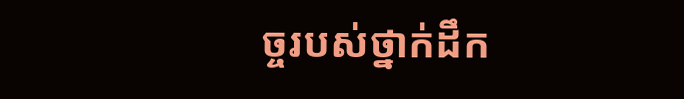ច្ចរបស់ថ្នាក់ដឹក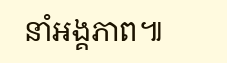នាំអង្គភាព៕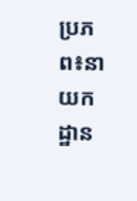ប្រភព៖នាយកដ្ឋាន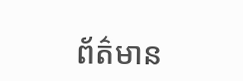ព័ត៌មាន